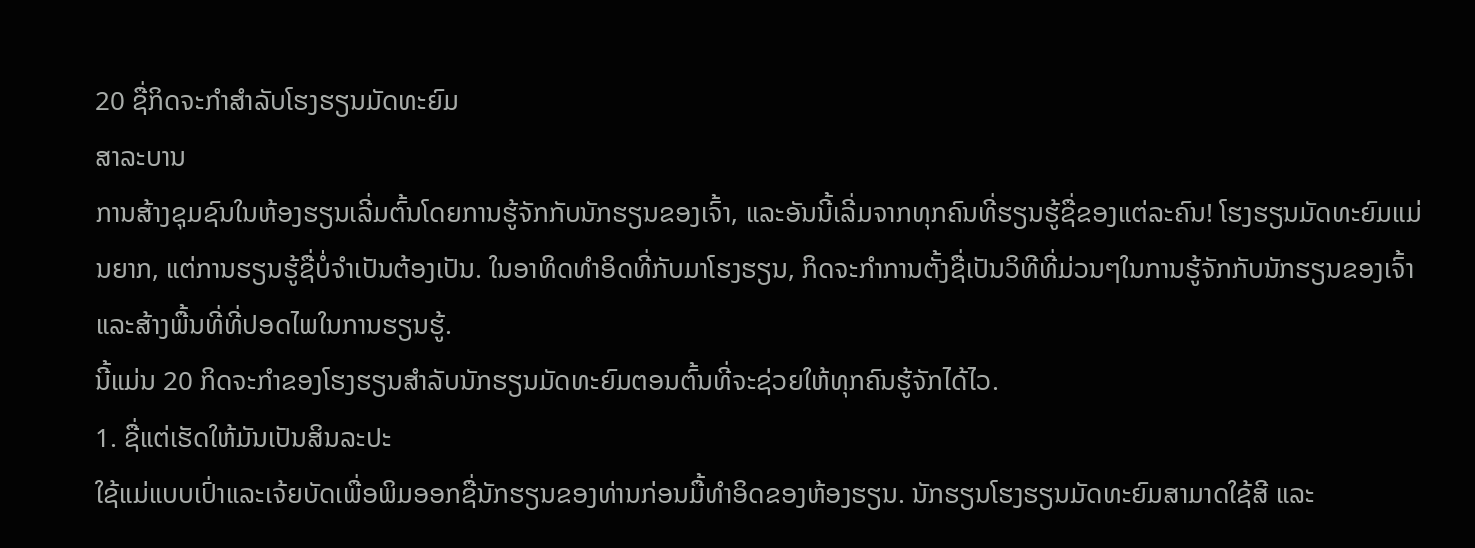20 ຊື່ກິດຈະກໍາສໍາລັບໂຮງຮຽນມັດທະຍົມ
ສາລະບານ
ການສ້າງຊຸມຊົນໃນຫ້ອງຮຽນເລີ່ມຕົ້ນໂດຍການຮູ້ຈັກກັບນັກຮຽນຂອງເຈົ້າ, ແລະອັນນີ້ເລີ່ມຈາກທຸກຄົນທີ່ຮຽນຮູ້ຊື່ຂອງແຕ່ລະຄົນ! ໂຮງຮຽນມັດທະຍົມແມ່ນຍາກ, ແຕ່ການຮຽນຮູ້ຊື່ບໍ່ຈໍາເປັນຕ້ອງເປັນ. ໃນອາທິດທຳອິດທີ່ກັບມາໂຮງຮຽນ, ກິດຈະກຳການຕັ້ງຊື່ເປັນວິທີທີ່ມ່ວນໆໃນການຮູ້ຈັກກັບນັກຮຽນຂອງເຈົ້າ ແລະສ້າງພື້ນທີ່ທີ່ປອດໄພໃນການຮຽນຮູ້.
ນີ້ແມ່ນ 20 ກິດຈະກຳຂອງໂຮງຮຽນສຳລັບນັກຮຽນມັດທະຍົມຕອນຕົ້ນທີ່ຈະຊ່ວຍໃຫ້ທຸກຄົນຮູ້ຈັກໄດ້ໄວ.
1. ຊື່ແຕ່ເຮັດໃຫ້ມັນເປັນສິນລະປະ
ໃຊ້ແມ່ແບບເປົ່າແລະເຈ້ຍບັດເພື່ອພິມອອກຊື່ນັກຮຽນຂອງທ່ານກ່ອນມື້ທໍາອິດຂອງຫ້ອງຮຽນ. ນັກຮຽນໂຮງຮຽນມັດທະຍົມສາມາດໃຊ້ສີ ແລະ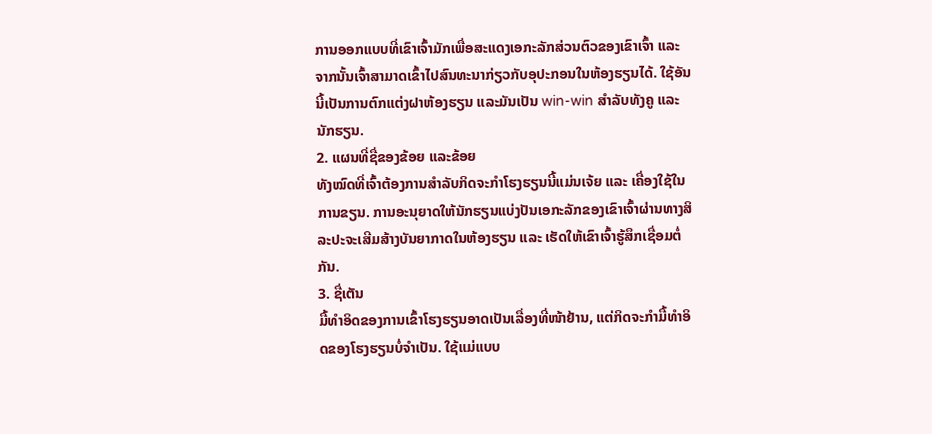ການອອກແບບທີ່ເຂົາເຈົ້າມັກເພື່ອສະແດງເອກະລັກສ່ວນຕົວຂອງເຂົາເຈົ້າ ແລະຈາກນັ້ນເຈົ້າສາມາດເຂົ້າໄປສົນທະນາກ່ຽວກັບອຸປະກອນໃນຫ້ອງຮຽນໄດ້. ໃຊ້ອັນນີ້ເປັນການຕົກແຕ່ງຝາຫ້ອງຮຽນ ແລະມັນເປັນ win-win ສໍາລັບທັງຄູ ແລະນັກຮຽນ.
2. ແຜນທີ່ຊື່ຂອງຂ້ອຍ ແລະຂ້ອຍ
ທັງໝົດທີ່ເຈົ້າຕ້ອງການສຳລັບກິດຈະກຳໂຮງຮຽນນີ້ແມ່ນເຈ້ຍ ແລະ ເຄື່ອງໃຊ້ໃນການຂຽນ. ການອະນຸຍາດໃຫ້ນັກຮຽນແບ່ງປັນເອກະລັກຂອງເຂົາເຈົ້າຜ່ານທາງສິລະປະຈະເສີມສ້າງບັນຍາກາດໃນຫ້ອງຮຽນ ແລະ ເຮັດໃຫ້ເຂົາເຈົ້າຮູ້ສຶກເຊື່ອມຕໍ່ກັນ.
3. ຊື່ເຕັນ
ມື້ທຳອິດຂອງການເຂົ້າໂຮງຮຽນອາດເປັນເລື່ອງທີ່ໜ້າຢ້ານ, ແຕ່ກິດຈະກຳມື້ທຳອິດຂອງໂຮງຮຽນບໍ່ຈຳເປັນ. ໃຊ້ແມ່ແບບ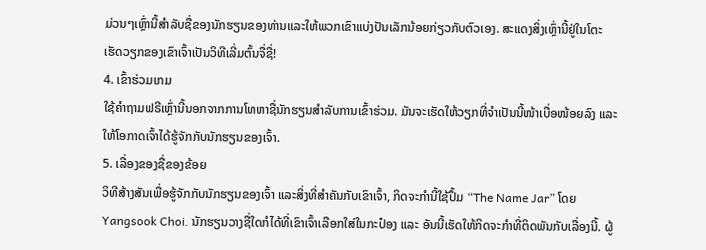ມ່ວນໆເຫຼົ່ານີ້ສໍາລັບຊື່ຂອງນັກຮຽນຂອງທ່ານແລະໃຫ້ພວກເຂົາແບ່ງປັນເລັກນ້ອຍກ່ຽວກັບຕົວເອງ. ສະແດງສິ່ງເຫຼົ່ານີ້ຢູ່ໃນໂຕະເຮັດວຽກຂອງເຂົາເຈົ້າເປັນວິທີເລີ່ມຕົ້ນຈື່ຊື່!
4. ເຂົ້າຮ່ວມເກມ
ໃຊ້ຄໍາຖາມຟຣີເຫຼົ່ານີ້ນອກຈາກການໂທຫາຊື່ນັກຮຽນສໍາລັບການເຂົ້າຮ່ວມ. ມັນຈະເຮັດໃຫ້ວຽກທີ່ຈຳເປັນນີ້ໜ້າເບື່ອໜ້ອຍລົງ ແລະໃຫ້ໂອກາດເຈົ້າໄດ້ຮູ້ຈັກກັບນັກຮຽນຂອງເຈົ້າ.
5. ເລື່ອງຂອງຊື່ຂອງຂ້ອຍ
ວິທີສ້າງສັນເພື່ອຮູ້ຈັກກັບນັກຮຽນຂອງເຈົ້າ ແລະສິ່ງທີ່ສຳຄັນກັບເຂົາເຈົ້າ, ກິດຈະກຳນີ້ໃຊ້ປຶ້ມ “The Name Jar” ໂດຍ Yangsook Choi. ນັກຮຽນວາງຊື່ໃດກໍໄດ້ທີ່ເຂົາເຈົ້າເລືອກໃສ່ໃນກະປ໋ອງ ແລະ ອັນນີ້ເຮັດໃຫ້ກິດຈະກຳທີ່ຕິດພັນກັບເລື່ອງນີ້. ຜູ້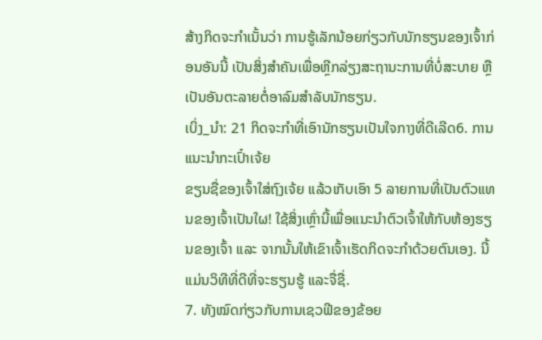ສ້າງກິດຈະກຳເນັ້ນວ່າ ການຮູ້ເລັກນ້ອຍກ່ຽວກັບນັກຮຽນຂອງເຈົ້າກ່ອນອັນນີ້ ເປັນສິ່ງສຳຄັນເພື່ອຫຼີກລ່ຽງສະຖານະການທີ່ບໍ່ສະບາຍ ຫຼືເປັນອັນຕະລາຍຕໍ່ອາລົມສຳລັບນັກຮຽນ.
ເບິ່ງ_ນຳ: 21 ກິດຈະກຳທີ່ເອົານັກຮຽນເປັນໃຈກາງທີ່ດີເລີດ6. ການແນະນຳກະເປົ໋າເຈ້ຍ
ຂຽນຊື່ຂອງເຈົ້າໃສ່ຖົງເຈ້ຍ ແລ້ວເກັບເອົາ 5 ລາຍການທີ່ເປັນຕົວແທນຂອງເຈົ້າເປັນໃຜ! ໃຊ້ສິ່ງເຫຼົ່ານີ້ເພື່ອແນະນຳຕົວເຈົ້າໃຫ້ກັບຫ້ອງຮຽນຂອງເຈົ້າ ແລະ ຈາກນັ້ນໃຫ້ເຂົາເຈົ້າເຮັດກິດຈະກຳດ້ວຍຕົນເອງ. ນີ້ແມ່ນວິທີທີ່ດີທີ່ຈະຮຽນຮູ້ ແລະຈື່ຊື່.
7. ທັງໝົດກ່ຽວກັບການເຊວຟີຂອງຂ້ອຍ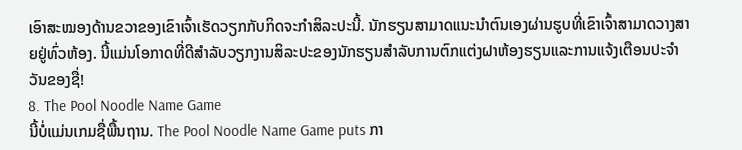ເອົາສະໝອງດ້ານຂວາຂອງເຂົາເຈົ້າເຮັດວຽກກັບກິດຈະກຳສິລະປະນີ້. ນັກຮຽນສາມາດແນະນຳຕົນເອງຜ່ານຮູບທີ່ເຂົາເຈົ້າສາມາດວາງສາຍຢູ່ທົ່ວຫ້ອງ. ນີ້ແມ່ນໂອກາດທີ່ດີສໍາລັບວຽກງານສິລະປະຂອງນັກຮຽນສໍາລັບການຕົກແຕ່ງຝາຫ້ອງຮຽນແລະການແຈ້ງເຕືອນປະຈໍາວັນຂອງຊື່!
8. The Pool Noodle Name Game
ນີ້ບໍ່ແມ່ນເກມຊື່ພື້ນຖານ. The Pool Noodle Name Game puts ກາ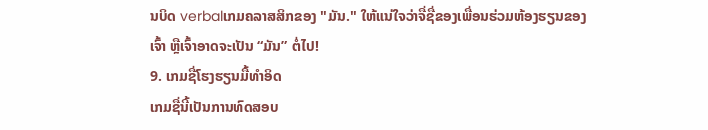ນບິດ verbalເກມຄລາສສິກຂອງ "ມັນ." ໃຫ້ແນ່ໃຈວ່າຈື່ຊື່ຂອງເພື່ອນຮ່ວມຫ້ອງຮຽນຂອງເຈົ້າ ຫຼືເຈົ້າອາດຈະເປັນ “ມັນ” ຕໍ່ໄປ!
9. ເກມຊື່ໂຮງຮຽນມື້ທຳອິດ
ເກມຊື່ນີ້ເປັນການທົດສອບ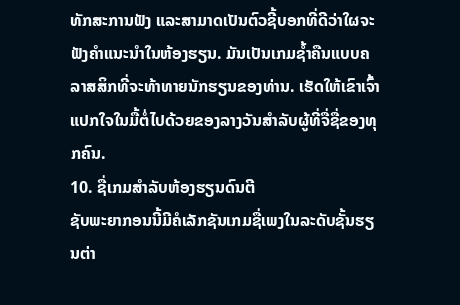ທັກສະການຟັງ ແລະສາມາດເປັນຕົວຊີ້ບອກທີ່ດີວ່າໃຜຈະຟັງຄຳແນະນຳໃນຫ້ອງຮຽນ. ມັນເປັນເກມຊໍ້າຄືນແບບຄລາສສິກທີ່ຈະທ້າທາຍນັກຮຽນຂອງທ່ານ. ເຮັດໃຫ້ເຂົາເຈົ້າແປກໃຈໃນມື້ຕໍ່ໄປດ້ວຍຂອງລາງວັນສໍາລັບຜູ້ທີ່ຈື່ຊື່ຂອງທຸກຄົນ.
10. ຊື່ເກມສຳລັບຫ້ອງຮຽນດົນຕີ
ຊັບພະຍາກອນນີ້ມີຄໍເລັກຊັນເກມຊື່ເພງໃນລະດັບຊັ້ນຮຽນຕ່າ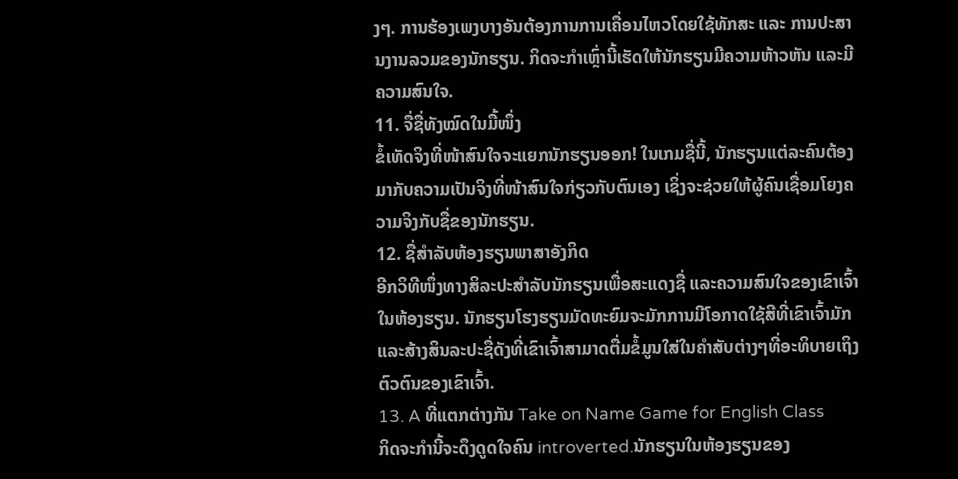ງໆ. ການຮ້ອງເພງບາງອັນຕ້ອງການການເຄື່ອນໄຫວໂດຍໃຊ້ທັກສະ ແລະ ການປະສານງານລວມຂອງນັກຮຽນ. ກິດຈະກຳເຫຼົ່ານີ້ເຮັດໃຫ້ນັກຮຽນມີຄວາມຫ້າວຫັນ ແລະມີຄວາມສົນໃຈ.
11. ຈື່ຊື່ທັງໝົດໃນມື້ໜຶ່ງ
ຂໍ້ເທັດຈິງທີ່ໜ້າສົນໃຈຈະແຍກນັກຮຽນອອກ! ໃນເກມຊື່ນີ້, ນັກຮຽນແຕ່ລະຄົນຕ້ອງມາກັບຄວາມເປັນຈິງທີ່ໜ້າສົນໃຈກ່ຽວກັບຕົນເອງ ເຊິ່ງຈະຊ່ວຍໃຫ້ຜູ້ຄົນເຊື່ອມໂຍງຄວາມຈິງກັບຊື່ຂອງນັກຮຽນ.
12. ຊື່ສຳລັບຫ້ອງຮຽນພາສາອັງກິດ
ອີກວິທີໜຶ່ງທາງສິລະປະສຳລັບນັກຮຽນເພື່ອສະແດງຊື່ ແລະຄວາມສົນໃຈຂອງເຂົາເຈົ້າໃນຫ້ອງຮຽນ. ນັກຮຽນໂຮງຮຽນມັດທະຍົມຈະມັກການມີໂອກາດໃຊ້ສີທີ່ເຂົາເຈົ້າມັກ ແລະສ້າງສິນລະປະຊື່ດັງທີ່ເຂົາເຈົ້າສາມາດຕື່ມຂໍ້ມູນໃສ່ໃນຄໍາສັບຕ່າງໆທີ່ອະທິບາຍເຖິງຕົວຕົນຂອງເຂົາເຈົ້າ.
13. A ທີ່ແຕກຕ່າງກັນ Take on Name Game for English Class
ກິດຈະກໍານີ້ຈະດຶງດູດໃຈຄົນ introverted.ນັກຮຽນໃນຫ້ອງຮຽນຂອງ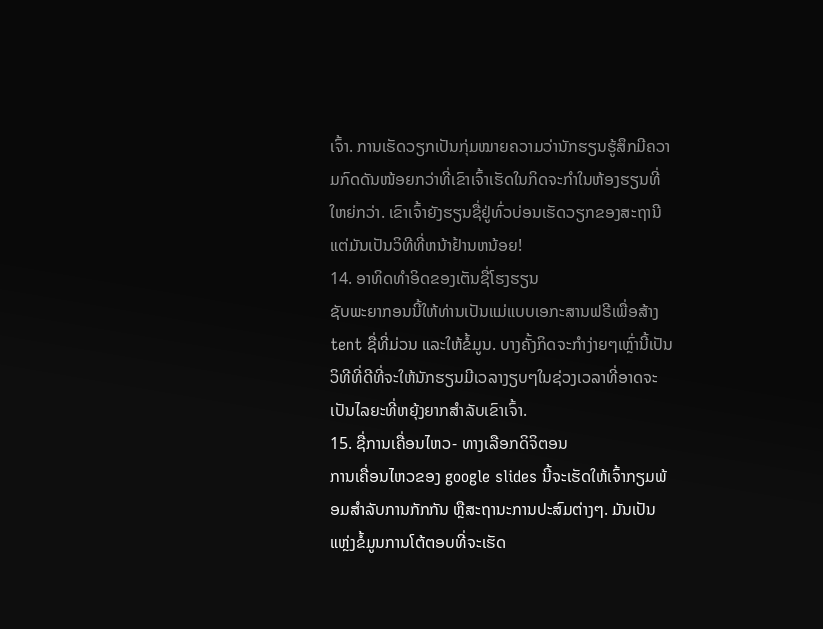ເຈົ້າ. ການເຮັດວຽກເປັນກຸ່ມໝາຍຄວາມວ່ານັກຮຽນຮູ້ສຶກມີຄວາມກົດດັນໜ້ອຍກວ່າທີ່ເຂົາເຈົ້າເຮັດໃນກິດຈະກຳໃນຫ້ອງຮຽນທີ່ໃຫຍ່ກວ່າ. ເຂົາເຈົ້າຍັງຮຽນຊື່ຢູ່ທົ່ວບ່ອນເຮັດວຽກຂອງສະຖານີແຕ່ມັນເປັນວິທີທີ່ຫນ້າຢ້ານຫນ້ອຍ!
14. ອາທິດທຳອິດຂອງເຕັນຊື່ໂຮງຮຽນ
ຊັບພະຍາກອນນີ້ໃຫ້ທ່ານເປັນແມ່ແບບເອກະສານຟຣີເພື່ອສ້າງ tent ຊື່ທີ່ມ່ວນ ແລະໃຫ້ຂໍ້ມູນ. ບາງຄັ້ງກິດຈະກຳງ່າຍໆເຫຼົ່ານີ້ເປັນວິທີທີ່ດີທີ່ຈະໃຫ້ນັກຮຽນມີເວລາງຽບໆໃນຊ່ວງເວລາທີ່ອາດຈະເປັນໄລຍະທີ່ຫຍຸ້ງຍາກສຳລັບເຂົາເຈົ້າ.
15. ຊື່ການເຄື່ອນໄຫວ- ທາງເລືອກດິຈິຕອນ
ການເຄື່ອນໄຫວຂອງ google slides ນີ້ຈະເຮັດໃຫ້ເຈົ້າກຽມພ້ອມສຳລັບການກັກກັນ ຫຼືສະຖານະການປະສົມຕ່າງໆ. ມັນເປັນແຫຼ່ງຂໍ້ມູນການໂຕ້ຕອບທີ່ຈະເຮັດ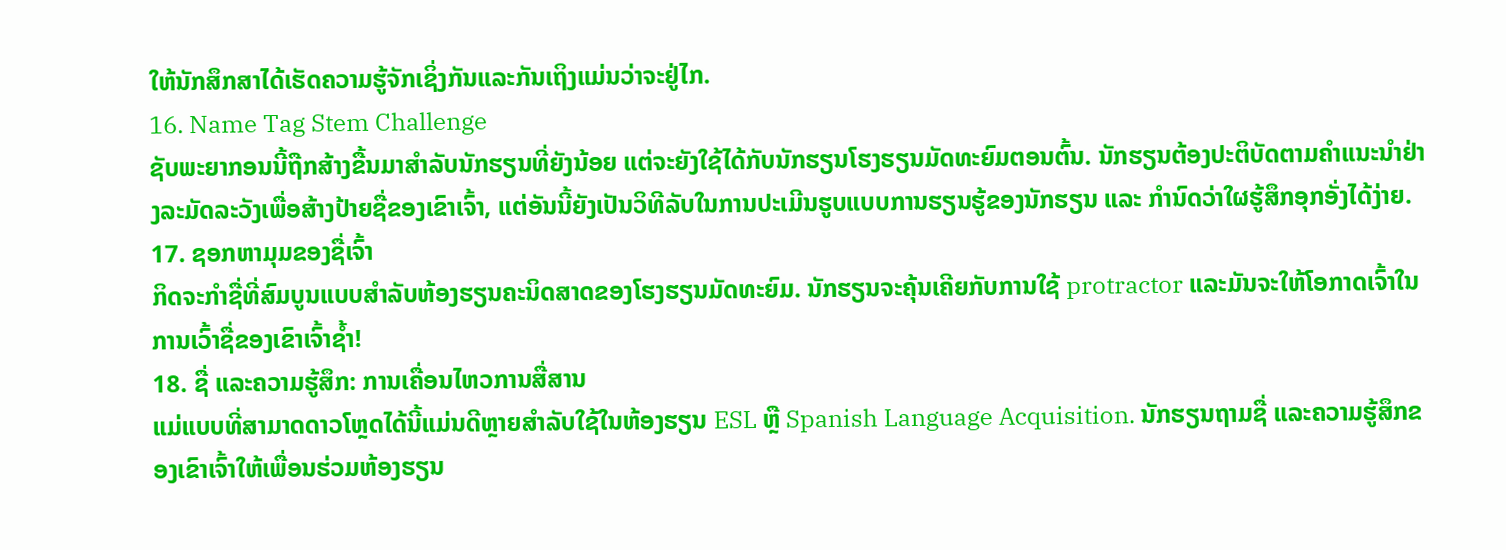ໃຫ້ນັກສຶກສາໄດ້ເຮັດຄວາມຮູ້ຈັກເຊິ່ງກັນແລະກັນເຖິງແມ່ນວ່າຈະຢູ່ໄກ.
16. Name Tag Stem Challenge
ຊັບພະຍາກອນນີ້ຖືກສ້າງຂື້ນມາສໍາລັບນັກຮຽນທີ່ຍັງນ້ອຍ ແຕ່ຈະຍັງໃຊ້ໄດ້ກັບນັກຮຽນໂຮງຮຽນມັດທະຍົມຕອນຕົ້ນ. ນັກຮຽນຕ້ອງປະຕິບັດຕາມຄຳແນະນຳຢ່າງລະມັດລະວັງເພື່ອສ້າງປ້າຍຊື່ຂອງເຂົາເຈົ້າ, ແຕ່ອັນນີ້ຍັງເປັນວິທີລັບໃນການປະເມີນຮູບແບບການຮຽນຮູ້ຂອງນັກຮຽນ ແລະ ກຳນົດວ່າໃຜຮູ້ສຶກອຸກອັ່ງໄດ້ງ່າຍ.
17. ຊອກຫາມຸມຂອງຊື່ເຈົ້າ
ກິດຈະກຳຊື່ທີ່ສົມບູນແບບສຳລັບຫ້ອງຮຽນຄະນິດສາດຂອງໂຮງຮຽນມັດທະຍົມ. ນັກຮຽນຈະຄຸ້ນເຄີຍກັບການໃຊ້ protractor ແລະມັນຈະໃຫ້ໂອກາດເຈົ້າໃນການເວົ້າຊື່ຂອງເຂົາເຈົ້າຊ້ຳ!
18. ຊື່ ແລະຄວາມຮູ້ສຶກ: ການເຄື່ອນໄຫວການສື່ສານ
ແມ່ແບບທີ່ສາມາດດາວໂຫຼດໄດ້ນີ້ແມ່ນດີຫຼາຍສໍາລັບໃຊ້ໃນຫ້ອງຮຽນ ESL ຫຼື Spanish Language Acquisition. ນັກຮຽນຖາມຊື່ ແລະຄວາມຮູ້ສຶກຂອງເຂົາເຈົ້າໃຫ້ເພື່ອນຮ່ວມຫ້ອງຮຽນ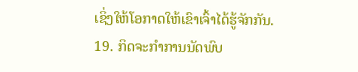ເຊິ່ງໃຫ້ໂອກາດໃຫ້ເຂົາເຈົ້າໄດ້ຮູ້ຈັກກັນ.
19. ກິດຈະກຳການນັດພົບ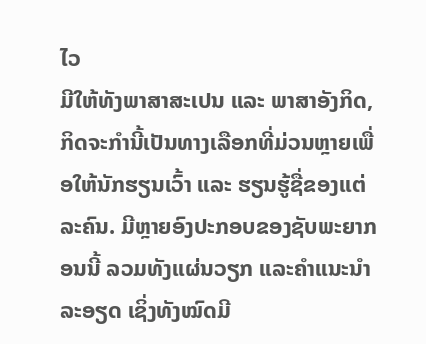ໄວ
ມີໃຫ້ທັງພາສາສະເປນ ແລະ ພາສາອັງກິດ, ກິດຈະກຳນີ້ເປັນທາງເລືອກທີ່ມ່ວນຫຼາຍເພື່ອໃຫ້ນັກຮຽນເວົ້າ ແລະ ຮຽນຮູ້ຊື່ຂອງແຕ່ລະຄົນ. ມີຫຼາຍອົງປະກອບຂອງຊັບພະຍາກອນນີ້ ລວມທັງແຜ່ນວຽກ ແລະຄໍາແນະນໍາລະອຽດ ເຊິ່ງທັງໝົດມີ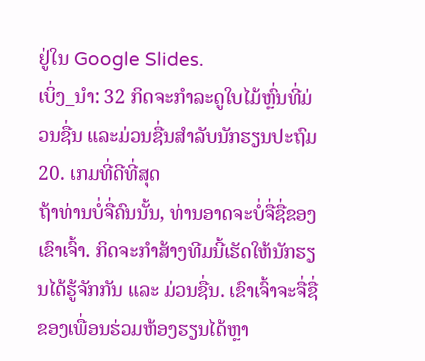ຢູ່ໃນ Google Slides.
ເບິ່ງ_ນຳ: 32 ກິດຈະກຳລະດູໃບໄມ້ຫຼົ່ນທີ່ມ່ວນຊື່ນ ແລະມ່ວນຊື່ນສຳລັບນັກຮຽນປະຖົມ20. ເກມທີ່ດີທີ່ສຸດ
ຖ້າທ່ານບໍ່ຈື່ຄົນນັ້ນ, ທ່ານອາດຈະບໍ່ຈື່ຊື່ຂອງເຂົາເຈົ້າ. ກິດຈະກຳສ້າງທີມນີ້ເຮັດໃຫ້ນັກຮຽນໄດ້ຮູ້ຈັກກັນ ແລະ ມ່ວນຊື່ນ. ເຂົາເຈົ້າຈະຈື່ຊື່ຂອງເພື່ອນຮ່ວມຫ້ອງຮຽນໄດ້ຫຼາ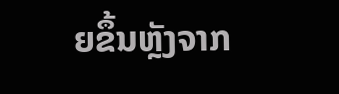ຍຂຶ້ນຫຼັງຈາກ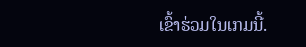ເຂົ້າຮ່ວມໃນເກມນີ້.